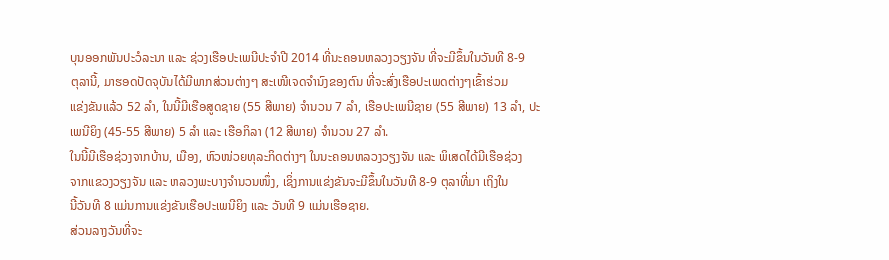ບຸນອອກພັນປະວໍລະນາ ແລະ ຊ່ວງເຮືອປະເພນີປະຈຳປີ 2014 ທີ່ນະຄອນຫລວງວຽງຈັນ ທີ່ຈະມີຂຶ້ນໃນວັນທີ 8-9
ຕຸລານີ້, ມາຮອດປັດຈຸບັນໄດ້ມີພາກສ່ວນຕ່າງໆ ສະເໜີເຈດຈຳນົງຂອງຕົນ ທີ່ຈະສົ່ງເຮືອປະເພດຕ່າງໆເຂົ້າຮ່ວມ
ແຂ່ງຂັນແລ້ວ 52 ລຳ, ໃນນີ້ມີເຮືອສູດຊາຍ (55 ສີພາຍ) ຈຳນວນ 7 ລຳ, ເຮືອປະເພນີຊາຍ (55 ສີພາຍ) 13 ລຳ, ປະ
ເພນີຍິງ (45-55 ສີພາຍ) 5 ລຳ ແລະ ເຮືອກິລາ (12 ສີພາຍ) ຈຳນວນ 27 ລຳ.
ໃນນີ້ມີເຮືອຊ່ວງຈາກບ້ານ, ເມືອງ, ຫົວໜ່ວຍທຸລະກິດຕ່າງໆ ໃນນະຄອນຫລວງວຽງຈັນ ແລະ ພິເສດໄດ້ມີເຮືອຊ່ວງ
ຈາກແຂວງວຽງຈັນ ແລະ ຫລວງພະບາງຈຳນວນໜຶ່ງ, ເຊິ່ງການແຂ່ງຂັນຈະມີຂຶ້ນໃນວັນທີ 8-9 ຕຸລາທີ່ມາ ເຖິງໃນ
ນີ້ວັນທີ 8 ແມ່ນການແຂ່ງຂັນເຮືອປະເພນີຍິງ ແລະ ວັນທີ 9 ແມ່ນເຮືອຊາຍ.
ສ່ວນລາງວັນທີ່ຈະ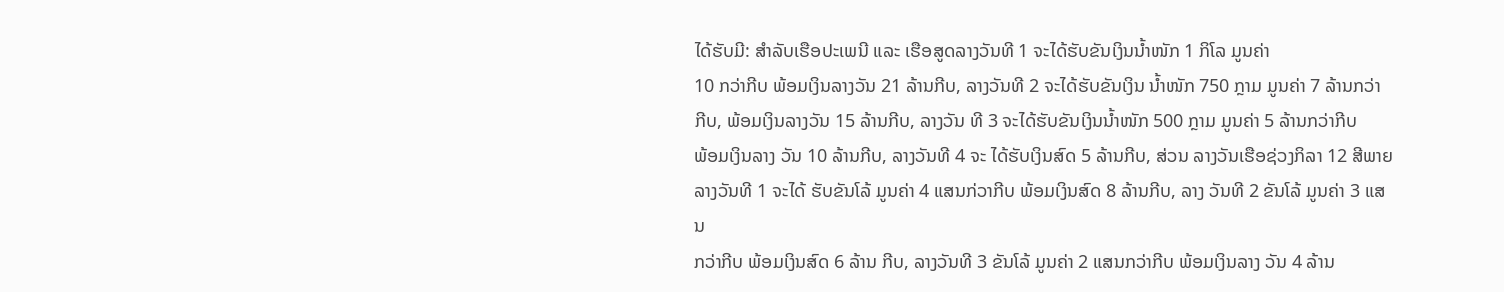ໄດ້ຮັບມີ: ສຳລັບເຮືອປະເພນີ ແລະ ເຮືອສູດລາງວັນທີ 1 ຈະໄດ້ຮັບຂັນເງິນນ້ຳໜັກ 1 ກິໂລ ມູນຄ່າ
10 ກວ່າກີບ ພ້ອມເງິນລາງວັນ 21 ລ້ານກີບ, ລາງວັນທີ 2 ຈະໄດ້ຮັບຂັນເງິນ ນ້ຳໜັກ 750 ກຼາມ ມູນຄ່າ 7 ລ້ານກວ່າ
ກີບ, ພ້ອມເງິນລາງວັນ 15 ລ້ານກີບ, ລາງວັນ ທີ 3 ຈະໄດ້ຮັບຂັນເງິນນ້ຳໜັກ 500 ກຼາມ ມູນຄ່າ 5 ລ້ານກວ່າກີບ
ພ້ອມເງິນລາງ ວັນ 10 ລ້ານກີບ, ລາງວັນທີ 4 ຈະ ໄດ້ຮັບເງິນສົດ 5 ລ້ານກີບ, ສ່ວນ ລາງວັນເຮືອຊ່ວງກິລາ 12 ສີພາຍ
ລາງວັນທີ 1 ຈະໄດ້ ຮັບຂັນໂລ້ ມູນຄ່າ 4 ແສນກ່ວາກີບ ພ້ອມເງິນສົດ 8 ລ້ານກີບ, ລາງ ວັນທີ 2 ຂັນໂລ້ ມູນຄ່າ 3 ແສນ
ກວ່າກີບ ພ້ອມເງິນສົດ 6 ລ້ານ ກີບ, ລາງວັນທີ 3 ຂັນໂລ້ ມູນຄ່າ 2 ແສນກວ່າກີບ ພ້ອມເງິນລາງ ວັນ 4 ລ້ານ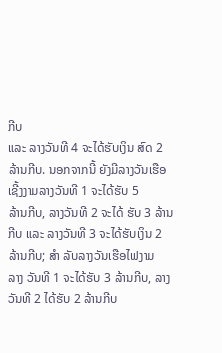ກີບ
ແລະ ລາງວັນທີ 4 ຈະໄດ້ຮັບເງິນ ສົດ 2 ລ້ານກີບ. ນອກຈາກນີ້ ຍັງມີລາງວັນເຮືອ ເຊີ້ງງາມລາງວັນທີ 1 ຈະໄດ້ຮັບ 5
ລ້ານກີບ, ລາງວັນທີ 2 ຈະໄດ້ ຮັບ 3 ລ້ານກີບ ແລະ ລາງວັນທີ 3 ຈະໄດ້ຮັບເງິນ 2 ລ້ານກີບ; ສຳ ລັບລາງວັນເຮືອໄຟງາມ
ລາງ ວັນທີ 1 ຈະໄດ້ຮັບ 3 ລ້ານກີບ, ລາງ ວັນທີ 2 ໄດ້ຮັບ 2 ລ້ານກີບ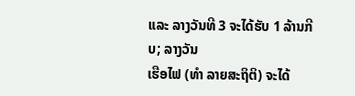ແລະ ລາງວັນທີ 3 ຈະໄດ້ຮັບ 1 ລ້ານກີບ; ລາງວັນ
ເຮືອໄຟ (ທຳ ລາຍສະຖິຕິ) ຈະໄດ້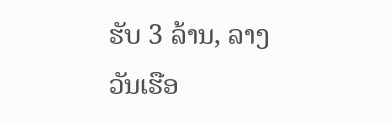ຮັບ 3 ລ້ານ, ລາງວັນເຮືອ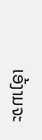ເອ້ງາມຈະ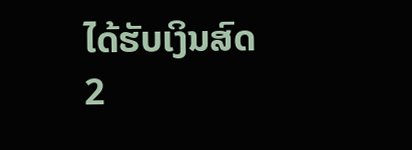ໄດ້ຮັບເງິນສົດ 2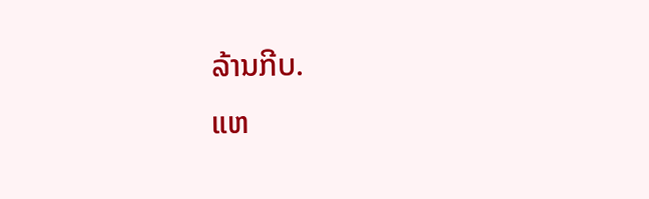ລ້ານກີບ.
ແຫ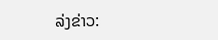ລ່ງຂ່າວ: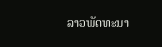ລາວພັດທະນາ